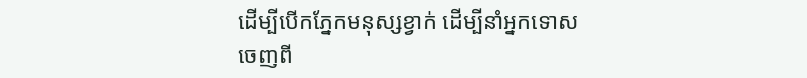ដើម្បីបើកភ្នែកមនុស្សខ្វាក់ ដើម្បីនាំអ្នកទោសចេញពី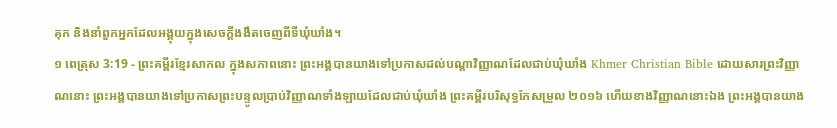គុក និងនាំពួកអ្នកដែលអង្គុយក្នុងសេចក្ដីងងឹតចេញពីទីឃុំឃាំង។
១ ពេត្រុស 3:19 - ព្រះគម្ពីរខ្មែរសាកល ក្នុងសភាពនោះ ព្រះអង្គបានយាងទៅប្រកាសដល់បណ្ដាវិញ្ញាណដែលជាប់ឃុំឃាំង Khmer Christian Bible ដោយសារព្រះវិញ្ញាណនោះ ព្រះអង្គបានយាងទៅប្រកាសព្រះបន្ទូលប្រាប់វិញ្ញាណទាំងឡាយដែលជាប់ឃុំឃាំង ព្រះគម្ពីរបរិសុទ្ធកែសម្រួល ២០១៦ ហើយខាងវិញ្ញាណនោះឯង ព្រះអង្គបានយាង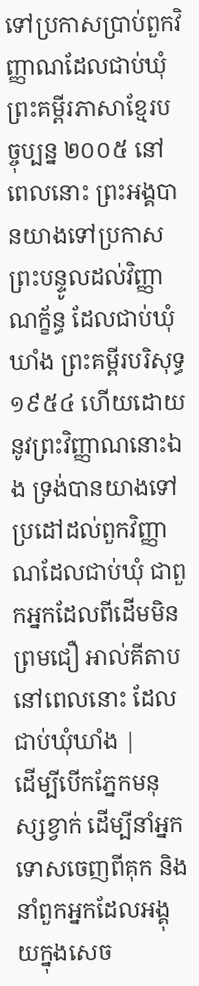ទៅប្រកាសប្រាប់ពួកវិញ្ញាណដែលជាប់ឃុំ ព្រះគម្ពីរភាសាខ្មែរបច្ចុប្បន្ន ២០០៥ នៅពេលនោះ ព្រះអង្គបានយាងទៅប្រកាសព្រះបន្ទូលដល់វិញ្ញាណក្ខ័ន្ធ ដែលជាប់ឃុំឃាំង ព្រះគម្ពីរបរិសុទ្ធ ១៩៥៤ ហើយដោយនូវព្រះវិញ្ញាណនោះឯង ទ្រង់បានយាងទៅប្រដៅដល់ពួកវិញ្ញាណដែលជាប់ឃុំ ជាពួកអ្នកដែលពីដើមមិនព្រមជឿ អាល់គីតាប នៅពេលនោះ ដែលជាប់ឃុំឃាំង |
ដើម្បីបើកភ្នែកមនុស្សខ្វាក់ ដើម្បីនាំអ្នកទោសចេញពីគុក និងនាំពួកអ្នកដែលអង្គុយក្នុងសេច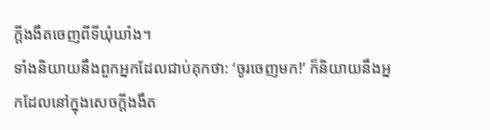ក្ដីងងឹតចេញពីទីឃុំឃាំង។
ទាំងនិយាយនឹងពួកអ្នកដែលជាប់គុកថា: ‘ចូរចេញមក!’ ក៏និយាយនឹងអ្នកដែលនៅក្នុងសេចក្ដីងងឹត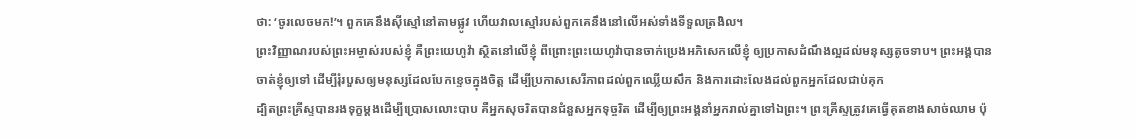ថា: ‘ចូរលេចមក!’។ ពួកគេនឹងស៊ីស្មៅនៅតាមផ្លូវ ហើយវាលស្មៅរបស់ពួកគេនឹងនៅលើអស់ទាំងទីទួលត្រងិល។
ព្រះវិញ្ញាណរបស់ព្រះអម្ចាស់របស់ខ្ញុំ គឺព្រះយេហូវ៉ា ស្ថិតនៅលើខ្ញុំ ពីព្រោះព្រះយេហូវ៉ាបានចាក់ប្រេងអភិសេកលើខ្ញុំ ឲ្យប្រកាសដំណឹងល្អដល់មនុស្សតូចទាប។ ព្រះអង្គបានចាត់ខ្ញុំឲ្យទៅ ដើម្បីរុំរបួសឲ្យមនុស្សដែលបែកខ្ទេចក្នុងចិត្ត ដើម្បីប្រកាសសេរីភាពដល់ពួកឈ្លើយសឹក និងការដោះលែងដល់ពួកអ្នកដែលជាប់គុក
ដ្បិតព្រះគ្រីស្ទបានរងទុក្ខម្ដងដើម្បីប្រោសលោះបាប គឺអ្នកសុចរិតបានជំនួសអ្នកទុច្ចរិត ដើម្បីឲ្យព្រះអង្គនាំអ្នករាល់គ្នាទៅឯព្រះ។ ព្រះគ្រីស្ទត្រូវគេធ្វើគុតខាងសាច់ឈាម ប៉ុ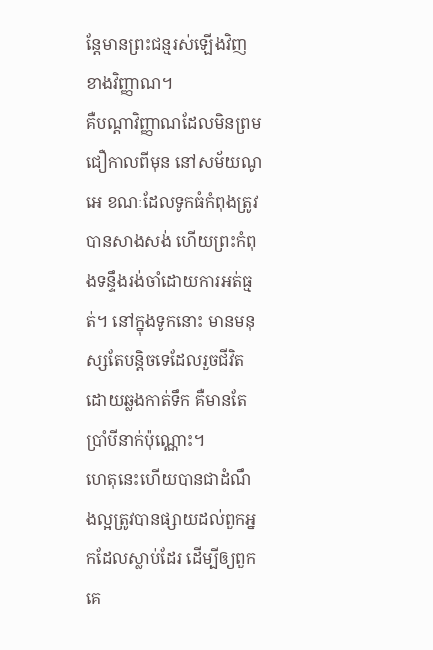ន្តែមានព្រះជន្មរស់ឡើងវិញខាងវិញ្ញាណ។
គឺបណ្ដាវិញ្ញាណដែលមិនព្រមជឿកាលពីមុន នៅសម័យណូអេ ខណៈដែលទូកធំកំពុងត្រូវបានសាងសង់ ហើយព្រះកំពុងទន្ទឹងរង់ចាំដោយការអត់ធ្មត់។ នៅក្នុងទូកនោះ មានមនុស្សតែបន្តិចទេដែលរួចជីវិតដោយឆ្លងកាត់ទឹក គឺមានតែប្រាំបីនាក់ប៉ុណ្ណោះ។
ហេតុនេះហើយបានជាដំណឹងល្អត្រូវបានផ្សាយដល់ពួកអ្នកដែលស្លាប់ដែរ ដើម្បីឲ្យពួកគេ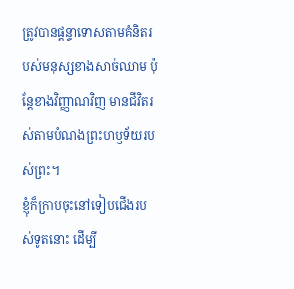ត្រូវបានផ្ដន្ទាទោសតាមគំនិតរបស់មនុស្សខាងសាច់ឈាម ប៉ុន្តែខាងវិញ្ញាណវិញ មានជីវិតរស់តាមបំណងព្រះហឫទ័យរបស់ព្រះ។
ខ្ញុំក៏ក្រាបចុះនៅទៀបជើងរបស់ទូតនោះ ដើម្បី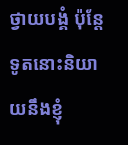ថ្វាយបង្គំ ប៉ុន្តែទូតនោះនិយាយនឹងខ្ញុំ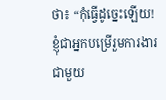ថា៖ “កុំធ្វើដូច្នេះឡើយ! ខ្ញុំជាអ្នកបម្រើរួមការងារជាមួយ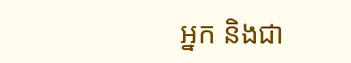អ្នក និងជា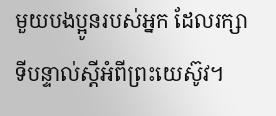មួយបងប្អូនរបស់អ្នក ដែលរក្សាទីបន្ទាល់ស្ដីអំពីព្រះយេស៊ូវ។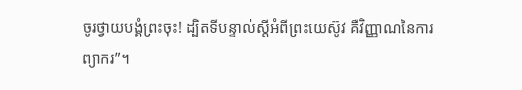ចូរថ្វាយបង្គំព្រះចុះ! ដ្បិតទីបន្ទាល់ស្ដីអំពីព្រះយេស៊ូវ គឺវិញ្ញាណនៃការព្យាករ”។